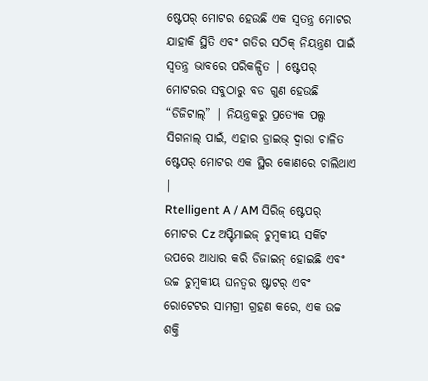ଷ୍ଟେପର୍ ମୋଟର ହେଉଛି ଏକ ସ୍ୱତନ୍ତ୍ର ମୋଟର ଯାହାକି ସ୍ଥିତି ଏବଂ ଗତିର ସଠିକ୍ ନିୟନ୍ତ୍ରଣ ପାଇଁ ସ୍ୱତନ୍ତ୍ର ଭାବରେ ପରିକଳ୍ପିତ | ଷ୍ଟେପର୍ ମୋଟରର ସବୁଠାରୁ ବଡ ଗୁଣ ହେଉଛି “ଡିଜିଟାଲ୍” | ନିୟନ୍ତ୍ରକରୁ ପ୍ରତ୍ୟେକ ପଲ୍ସ ସିଗନାଲ୍ ପାଇଁ, ଏହାର ଡ୍ରାଇଭ୍ ଦ୍ୱାରା ଚାଳିତ ଷ୍ଟେପର୍ ମୋଟର ଏକ ସ୍ଥିର କୋଣରେ ଚାଲିଥାଏ |
Rtelligent A / AM ସିରିଜ୍ ଷ୍ଟେପର୍ ମୋଟର Cz ଅପ୍ଟିମାଇଜ୍ ଚୁମ୍ବକୀୟ ସର୍କିଟ ଉପରେ ଆଧାର କରି ଡିଜାଇନ୍ ହୋଇଛି ଏବଂ ଉଚ୍ଚ ଚୁମ୍ବକୀୟ ଘନତ୍ୱର ଷ୍ଟାଟର୍ ଏବଂ ରୋଟେଟର ସାମଗ୍ରୀ ଗ୍ରହଣ କରେ, ଏକ ଉଚ୍ଚ ଶକ୍ତି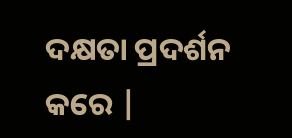ଦକ୍ଷତା ପ୍ରଦର୍ଶନ କରେ |